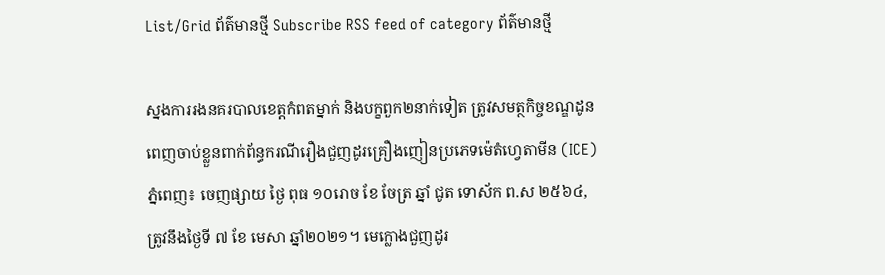List/Grid ព័ត៌មានថ្មី Subscribe RSS feed of category ព័ត៌មានថ្មី

ស្នងការរងនគរបាលខេត្តកំពតម្នាក់ និងបក្ខពួក២នាក់ទៀត ត្រូវសមត្ថកិច្ចខណ្ឌដូនពេញចាប់ខ្លួនពាក់ព័ន្ធករណីរឿងជួញដូរគ្រឿងញៀនប្រភេទម៉េតំហ្វេតាមីន (ICE)
ភ្នំពេញ៖ ចេញផ្សាយ ថ្ងៃ ពុធ ១០រោច ខែ ចែត្រ ឆ្នាំ ជូត ទោស័ក ព.ស ២៥៦៤, ត្រូវនឹងថ្ងៃទី ៧ ខែ មេសា ឆ្នាំ២០២១។ មេក្លោងជួញដូរ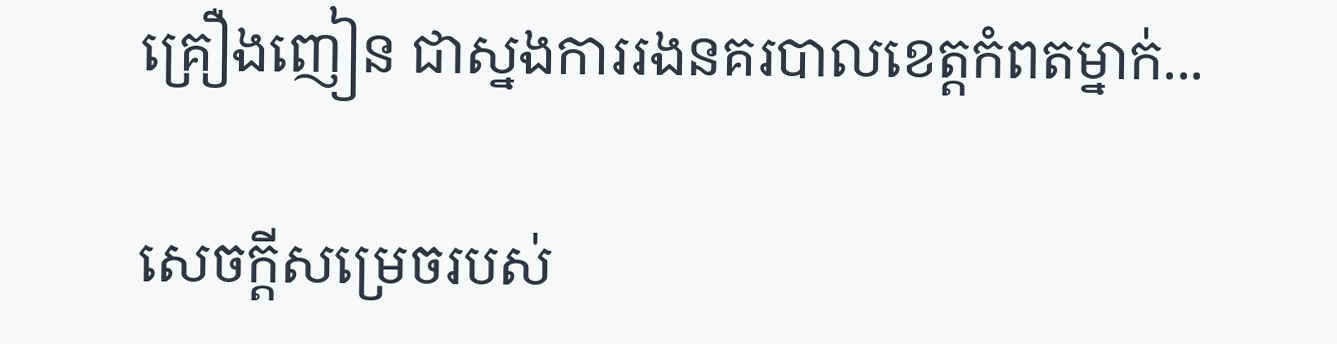គ្រឿងញៀន ជាស្នងការរងនគរបាលខេត្តកំពតម្នាក់...

សេចក្ដីសម្រេចរបស់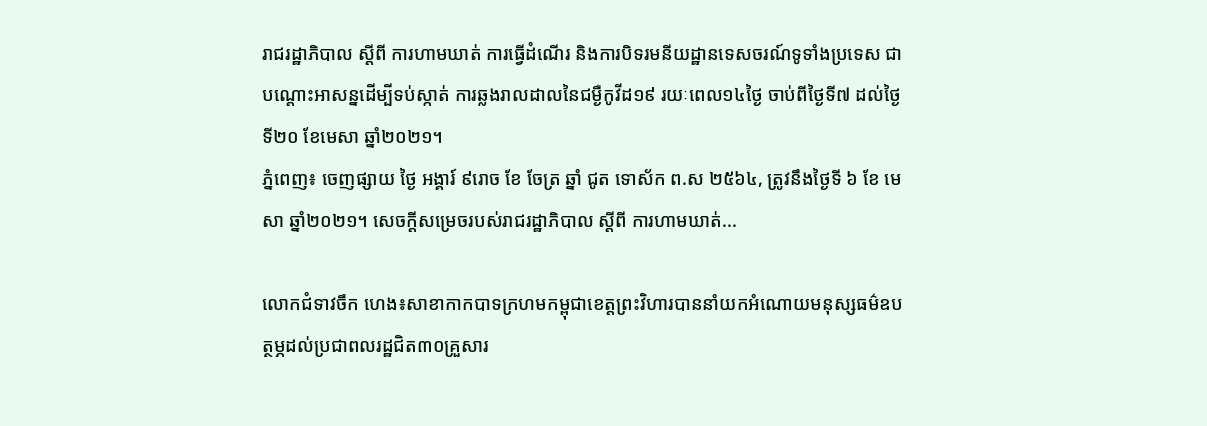រាជរដ្ឋាភិបាល ស្ដីពី ការហាមឃាត់ ការធ្វើដំណើរ និងការបិទរមនីយដ្ឋានទេសចរណ៍ទូទាំងប្រទេស ជាបណ្ដោះអាសន្នដើម្បីទប់ស្កាត់ ការឆ្លងរាលដាលនៃជម្ងឺកូវីដ១៩ រយៈពេល១៤ថ្ងៃ ចាប់ពីថ្ងៃទី៧ ដល់ថ្ងៃទី២០ ខែមេសា ឆ្នាំ២០២១។
ភ្នំពេញ៖ ចេញផ្សាយ ថ្ងៃ អង្គារ៍ ៩រោច ខែ ចែត្រ ឆ្នាំ ជូត ទោស័ក ព.ស ២៥៦៤, ត្រូវនឹងថ្ងៃទី ៦ ខែ មេសា ឆ្នាំ២០២១។ សេចក្ដីសម្រេចរបស់រាជរដ្ឋាភិបាល ស្ដីពី ការហាមឃាត់...

លោកជំទាវចឹក ហេង៖សាខាកាកបាទក្រហមកម្ពុជាខេត្តព្រះវិហារបាននាំយកអំណោយមនុស្សធម៌ឧបត្ថម្ភដល់ប្រជាពលរដ្ឋជិត៣០គ្រួសារ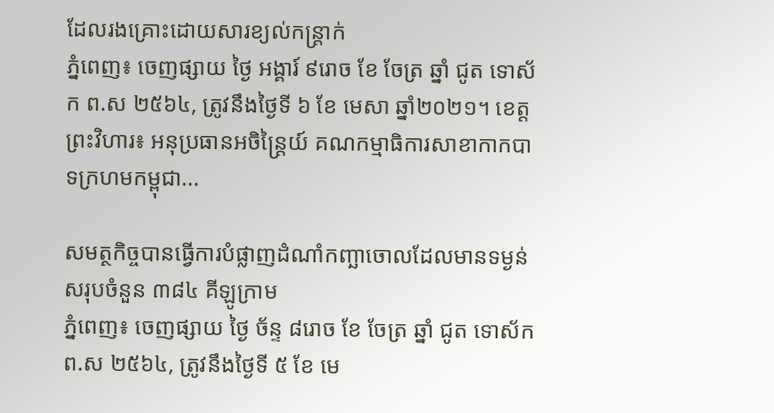ដែលរងគ្រោះដោយសារខ្យល់កន្ត្រាក់
ភ្នំពេញ៖ ចេញផ្សាយ ថ្ងៃ អង្គារ៍ ៩រោច ខែ ចែត្រ ឆ្នាំ ជូត ទោស័ក ព.ស ២៥៦៤, ត្រូវនឹងថ្ងៃទី ៦ ខែ មេសា ឆ្នាំ២០២១។ ខេត្តព្រះវិហារ៖ អនុប្រធានអចិន្ត្រៃយ៍ គណកម្មាធិការសាខាកាកបាទក្រហមកម្ពុជា...

សមត្ថកិច្ចបានធ្វើការបំផ្លាញដំណាំកញ្ឆាចោលដែលមានទម្ងន់សរុបចំនួន ៣៨៤ គីឡូក្រាម
ភ្នំពេញ៖ ចេញផ្សាយ ថ្ងៃ ច័ន្ទ ៨រោច ខែ ចែត្រ ឆ្នាំ ជូត ទោស័ក ព.ស ២៥៦៤, ត្រូវនឹងថ្ងៃទី ៥ ខែ មេ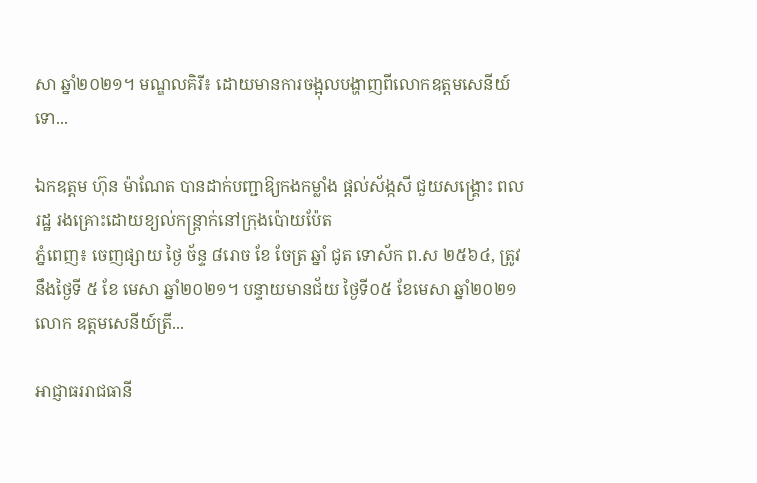សា ឆ្នាំ២០២១។ មណ្ឌលគិរី៖ ដោយមានការចង្អុលបង្ហាញពីលោកឧត្តមសេនីយ៍ទោ...

ឯកឧត្តម ហ៊ុន ម៉ាណែត បានដាក់បញ្ជាឱ្យកងកម្លាំង ផ្តល់ស័ង្កសី ជួយសង្គ្រោះ ពលរដ្ឋ រងគ្រោះដោយខ្យល់កន្ត្រាក់នៅក្រុងប៉ោយប៉ែត
ភ្នំពេញ៖ ចេញផ្សាយ ថ្ងៃ ច័ន្ទ ៨រោច ខែ ចែត្រ ឆ្នាំ ជូត ទោស័ក ព.ស ២៥៦៤, ត្រូវនឹងថ្ងៃទី ៥ ខែ មេសា ឆ្នាំ២០២១។ បន្ទាយមានជ័យ ថ្ងៃទី០៥ ខែមេសា ឆ្នាំ២០២១ លោក ឧត្តមសេនីយ៍ត្រី...

អាជ្ញាធររាជធានី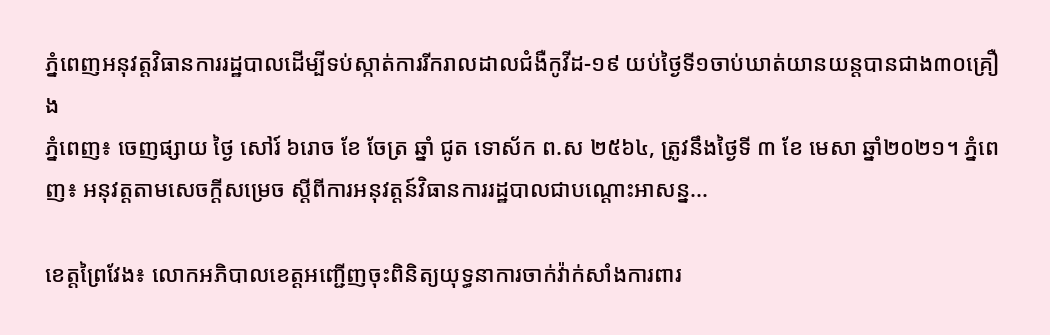ភ្នំពេញអនុវត្តវិធានការរដ្ឋបាលដើម្បីទប់ស្កាត់ការរីករាលដាលជំងឺកូវីដ-១៩ យប់ថ្ងៃទី១ចាប់ឃាត់យានយន្តបានជាង៣០គ្រឿង
ភ្នំពេញ៖ ចេញផ្សាយ ថ្ងៃ សៅរ៍ ៦រោច ខែ ចែត្រ ឆ្នាំ ជូត ទោស័ក ព.ស ២៥៦៤, ត្រូវនឹងថ្ងៃទី ៣ ខែ មេសា ឆ្នាំ២០២១។ ភ្នំពេញ៖ អនុវត្តតាមសេចក្ដីសម្រេច ស្តីពីការអនុវត្តន៍វិធានការរដ្ឋបាលជាបណ្ដោះអាសន្ន...

ខេត្តព្រៃវែង៖ លោកអភិបាលខេត្តអញ្ជើញចុះពិនិត្យយុទ្ធនាការចាក់វ៉ាក់សាំងការពារ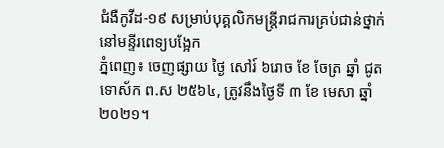ជំងឺកូវីដ-១៩ សម្រាប់បុគ្គលិកមន្ត្រីរាជការគ្រប់ជាន់ថ្នាក់ នៅមន្ទីរពេទ្យបង្អែក
ភ្នំពេញ៖ ចេញផ្សាយ ថ្ងៃ សៅរ៍ ៦រោច ខែ ចែត្រ ឆ្នាំ ជូត ទោស័ក ព.ស ២៥៦៤, ត្រូវនឹងថ្ងៃទី ៣ ខែ មេសា ឆ្នាំ២០២១។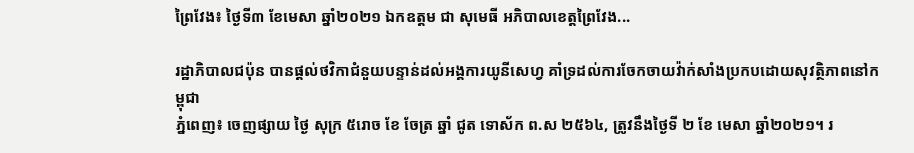ព្រៃវែង៖ ថ្ងៃទី៣ ខែមេសា ឆ្នាំ២០២១ ឯកឧត្ដម ជា សុមេធី អភិបាលខេត្តព្រៃវែង...

រដ្ឋាភិបាលជប៉ុន បានផ្ដល់ថវិកាជំនួយបន្ទាន់ដល់អង្គការយូនីសេហ្វ គាំទ្រដល់ការចែកចាយវ៉ាក់សាំងប្រកបដោយសុវត្ថិភាពនៅកម្ពុជា
ភ្នំពេញ៖ ចេញផ្សាយ ថ្ងៃ សុក្រ ៥រោច ខែ ចែត្រ ឆ្នាំ ជូត ទោស័ក ព.ស ២៥៦៤, ត្រូវនឹងថ្ងៃទី ២ ខែ មេសា ឆ្នាំ២០២១។ រ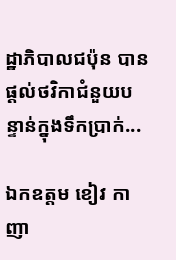ដ្ឋាភិបាលជប៉ុន បានផ្ដល់ថវិកាជំនួយបន្ទាន់ក្នុងទឹកប្រាក់...

ឯកឧត្តម ខៀវ កាញា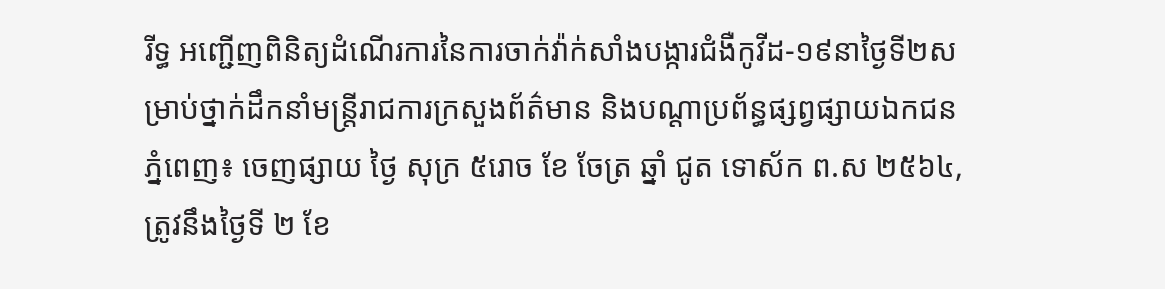រីទ្ធ អញ្ជើញពិនិត្យដំណើរការនៃការចាក់វ៉ាក់សាំងបង្ការជំងឺកូវីដ-១៩នាថ្ងៃទី២សម្រាប់ថ្នាក់ដឹកនាំមន្ត្រីរាជការក្រសួងព័ត៌មាន និងបណ្តាប្រព័ន្ធផ្សព្វផ្សាយឯកជន
ភ្នំពេញ៖ ចេញផ្សាយ ថ្ងៃ សុក្រ ៥រោច ខែ ចែត្រ ឆ្នាំ ជូត ទោស័ក ព.ស ២៥៦៤, ត្រូវនឹងថ្ងៃទី ២ ខែ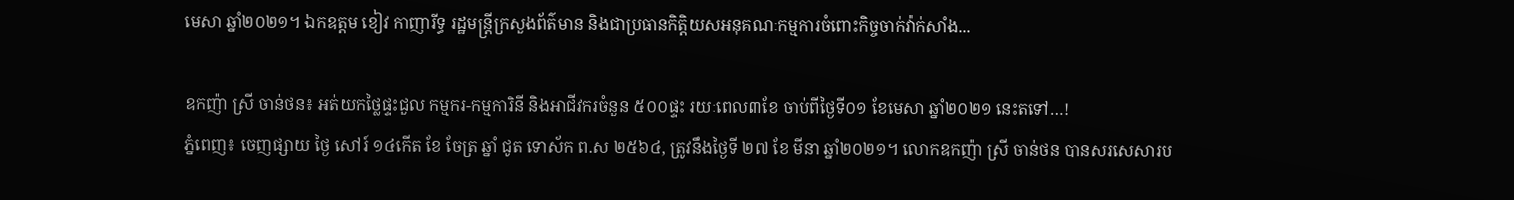មេសា ឆ្នាំ២០២១។ ឯកឧត្តម ខៀវ កាញារីទ្ធ រដ្ឋមន្ត្រីក្រសួងព័ត៌មាន និងជាប្រធានកិត្តិយសអនុគណៈកម្មការចំពោះកិច្ចចាក់វ៉ាក់សាំង...

ឧកញ៉ា ស្រី ចាន់ថន៖ អត់យកថ្លៃផ្ទះជួល កម្មករ-កម្មការិនី និងអាជីវករចំនួន ៥០០ផ្ទះ រយៈពេល៣ខែ ចាប់ពីថ្ងៃទី០១ ខែមេសា ឆ្នាំ២០២១ នេះតទៅ…!
ភ្នំពេញ៖ ចេញផ្សាយ ថ្ងៃ សៅរ៍ ១៤កើត ខែ ចែត្រ ឆ្នាំ ជូត ទោស័ក ព.ស ២៥៦៤, ត្រូវនឹងថ្ងៃទី ២៧ ខែ មីនា ឆ្នាំ២០២១។ លោកឧកញ៉ា ស្រី ចាន់ថន បានសរសេសារប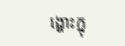ង្ហោះក្នុ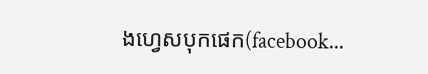ងហ្វេសបុកផេក(facebook...